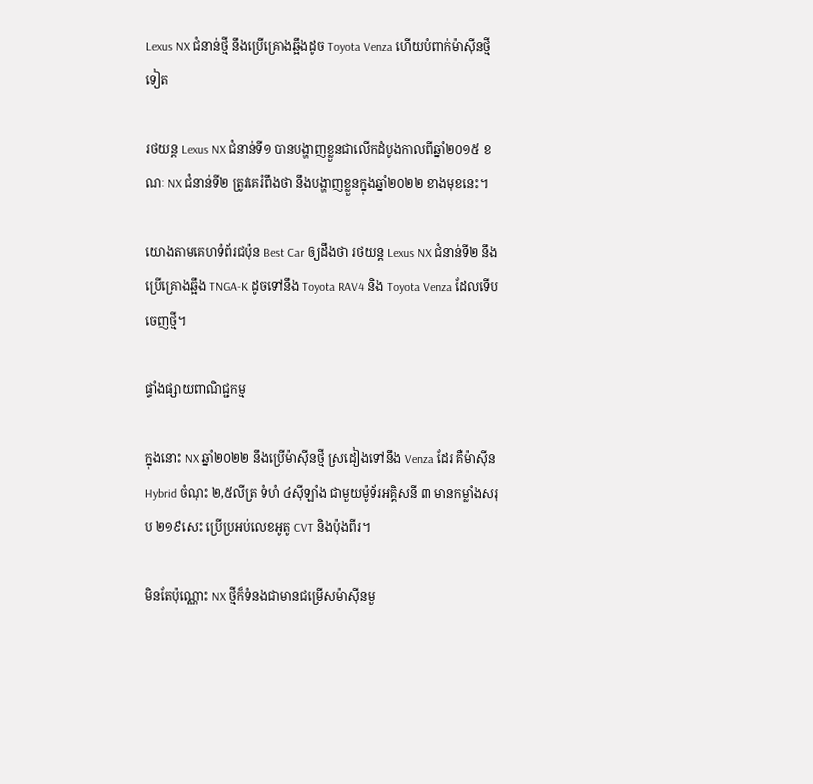Lexus NX ជំនាន់ថ្មី នឹងប្រើគ្រោងឆ្អឹងដូច Toyota Venza ហើយបំពាក់ម៉ាស៊ីនថ្មីទៀត

រថយន្ត Lexus NX ជំនាន់ទី១ បានបង្ហាញខ្លួនជាលើកដំបូងកាលពីឆ្នាំ២០១៥ ខណៈ NX ជំនាន់ទី២ ត្រូវគេរំពឹងថា នឹងបង្ហាញខ្លួនក្នុងឆ្នាំ២០២២ ខាងមុខនេះ។

យោងតាមគេហទំព័រជប៉ុន Best Car ឲ្យដឹងថា រថយន្ត Lexus NX ជំនាន់ទី២ នឹងប្រើគ្រោងឆ្អឹង TNGA-K ដូចទៅនឹង Toyota RAV4 និង Toyota Venza ដែលទើបចេញថ្មី។

ផ្ទាំងផ្សាយពាណិជ្ជកម្ម

ក្នុងនោះ NX ឆ្នាំ២០២២ នឹងប្រើម៉ាស៊ីនថ្មី ស្រដៀងទៅនឹង Venza ដែរ គឺម៉ាស៊ីន Hybrid ចំណុះ ២,៥លីត្រ ទំហំ ៤ស៊ីឡាំង ជាមួយម៉ូទ័រអគ្គិសនី ៣ មានកម្លាំងសរុប ២១៩សេះ ប្រើប្រអប់លេខអូតូ CVT និងប៉ុងពីរ។

មិនតែប៉ុណ្ណោះ NX ថ្មីក៏ទំនងជាមានជម្រើសម៉ាស៊ីនមួ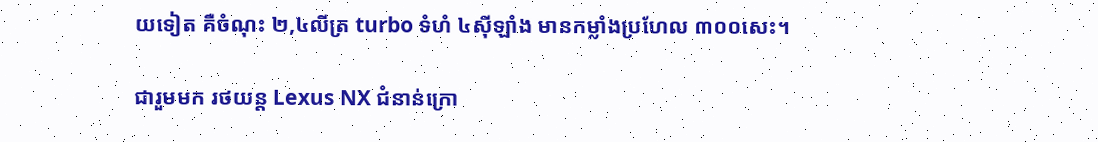យទៀត គឺចំណុះ ២,៤លីត្រ turbo ទំហំ ៤ស៊ីឡាំង មានកម្លាំងប្រហែល ៣០០សេះ។

ជារួមមក រថយន្ត Lexus NX ជំនាន់ក្រោ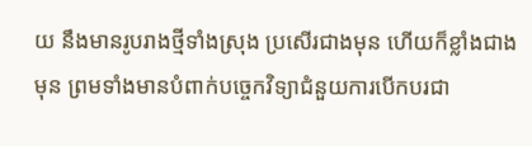យ នឹងមានរូបរាងថ្មីទាំងស្រុង ប្រសើរជាងមុន ហើយក៏ខ្លាំងជាងមុន ព្រមទាំងមានបំពាក់បច្ចេកវិទ្យាជំនួយការបើកបរជា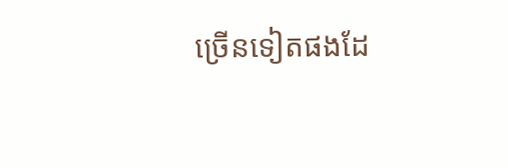ច្រើនទៀតផងដែ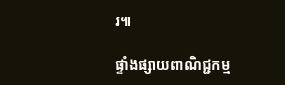រ៕

ផ្ទាំងផ្សាយពាណិជ្ជកម្ម